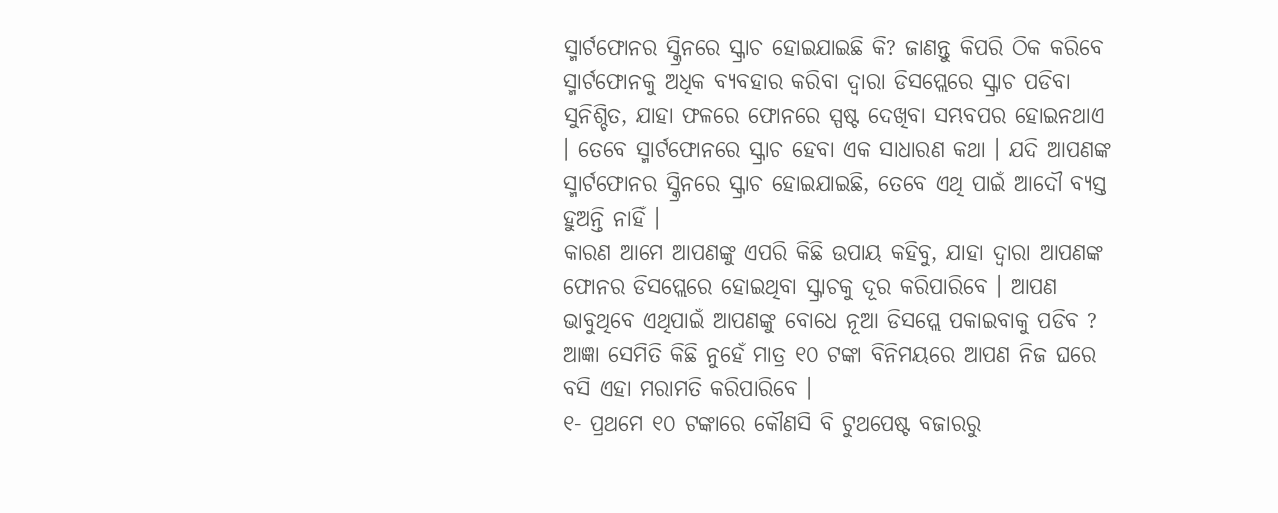ସ୍ମାର୍ଟଫୋନର ସ୍କ୍ରିନରେ ସ୍କ୍ରାଚ ହୋଇଯାଇଛି କି? ଜାଣନ୍ତୁ କିପରି ଠିକ କରିବେ
ସ୍ମାର୍ଟଫୋନକୁ ଅଧିକ ବ୍ୟବହାର କରିବା ଦ୍ୱାରା ଡିସପ୍ଲେରେ ସ୍କ୍ରାଚ ପଡିବା ସୁନିଶ୍ଚିତ, ଯାହା ଫଳରେ ଫୋନରେ ସ୍ପଷ୍ଟ ଦେଖିବା ସମ୍ଭବପର ହୋଇନଥାଏ । ତେବେ ସ୍ମାର୍ଟଫୋନରେ ସ୍କ୍ରାଚ ହେବା ଏକ ସାଧାରଣ କଥା । ଯଦି ଆପଣଙ୍କ ସ୍ମାର୍ଟଫୋନର ସ୍କ୍ରିନରେ ସ୍କ୍ରାଚ ହୋଇଯାଇଛି, ତେବେ ଏଥି ପାଇଁ ଆଦୌ ବ୍ୟସ୍ତ ହୁଅନ୍ତି ନାହିଁ ।
କାରଣ ଆମେ ଆପଣଙ୍କୁ ଏପରି କିଛି ଉପାୟ କହିବୁ, ଯାହା ଦ୍ୱାରା ଆପଣଙ୍କ ଫୋନର ଡିସପ୍ଲେରେ ହୋଇଥିବା ସ୍କ୍ରାଚକୁ ଦୂର କରିପାରିବେ । ଆପଣ ଭାବୁଥିବେ ଏଥିପାଇଁ ଆପଣଙ୍କୁ ବୋଧେ ନୂଆ ଡିସପ୍ଲେ ପକାଇବାକୁ ପଡିବ ? ଆଜ୍ଞା ସେମିତି କିଛି ନୁହେଁ ମାତ୍ର ୧୦ ଟଙ୍କା ବିନିମୟରେ ଆପଣ ନିଜ ଘରେ ବସି ଏହା ମରାମତି କରିପାରିବେ ।
୧- ପ୍ରଥମେ ୧୦ ଟଙ୍କାରେ କୌଣସି ବି ଟୁଥପେଷ୍ଟ ବଜାରରୁ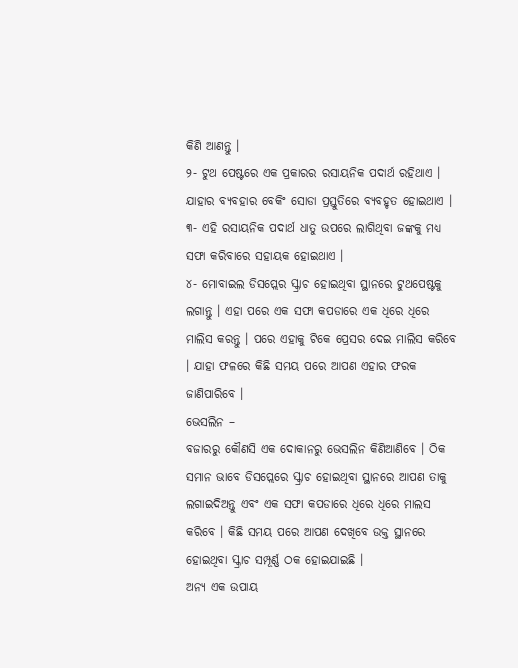କିଣି ଆଣନ୍ତୁ ।
୨- ଟୁଥ ପେଷ୍ଟରେ ଏକ ପ୍ରକାରର ରସାୟନିକ ପଦାର୍ଥ ରହିଥାଏ । ଯାହାର ବ୍ୟବହାର ବେକିଂ ସୋଡା ପ୍ରସ୍ତୁତିରେ ବ୍ୟବହୃତ ହୋଇଥାଏ ।
୩- ଏହି ରସାୟନିକ ପଦାର୍ଥ ଧାତୁ ଉପରେ ଲାଗିଥିବା ଜଙ୍କକୁ ମଧ୍ୟ ସଫା କରିବାରେ ସହାୟକ ହୋଇଥାଏ ।
୪- ମୋବାଇଲ ଡିସପ୍ଲେର ସ୍କ୍ରାଚ ହୋଇଥିବା ସ୍ଥାନରେ ଟୁଥପେଷ୍ଟକୁ ଲଗାନ୍ତୁ । ଏହା ପରେ ଏକ ସଫା କପଡାରେ ଏକ ଧିରେ ଧିରେ ମାଲିସ କରନ୍ତୁ । ପରେ ଏହାକୁ ଟିକେ ପ୍ରେସର ଦେଇ ମାଲିସ କରିବେ । ଯାହା ଫଳରେ କିଛି ସମୟ ପରେ ଆପଣ ଏହାର ଫରକ ଜାଣିପାରିବେ ।
ଭେସଲିନ –
ବଜାରରୁ କୌଣସି ଏକ ଦୋକାନରୁ ଭେସଲିନ କିଣିଆଣିବେ । ଠିକ ସମାନ ଭାବେ ଡିସପ୍ଲେରେ ସ୍କ୍ରାଚ ହୋଇଥିବା ସ୍ଥାନରେ ଆପଣ ତାକୁ ଲଗାଇଦିଅନ୍ତୁ ଏବଂ ଏକ ସଫା କପଡାରେ ଧିରେ ଧିରେ ମାଲସ କରିବେ । କିଛି ସମୟ ପରେ ଆପଣ ଦେଖିବେ ଉକ୍ତ ସ୍ଥାନରେ ହୋଇଥିବା ସ୍କ୍ରାଚ ସମ୍ପୂର୍ଣ୍ଣ ଠକ ହୋଇଯାଇଛି ।
ଅନ୍ୟ ଏକ ଉପାୟ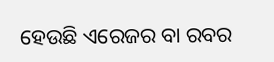ହେଉଛି ଏରେଜର ବା ରବର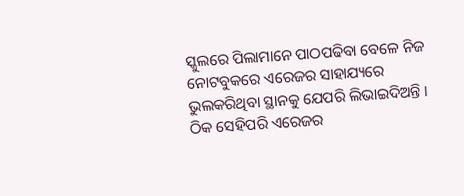ସ୍କୁଲରେ ପିଲାମାନେ ପାଠପଢିବା ବେଳେ ନିଜ ନୋଟବୁକରେ ଏରେଜର ସାହାଯ୍ୟରେ ଭୁଲକରିଥିବା ସ୍ଥାନକୁ ଯେପରି ଲିଭାଇଦିଅନ୍ତି । ଠିକ ସେହିପରି ଏରେଜର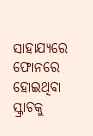ସାହାଯ୍ୟରେ ଫୋନରେ ହୋଇଥିବା ସ୍କ୍ରାଚକୁ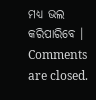ମଧ୍ୟ ଭଲ କରିପାରିବେ ।
Comments are closed.